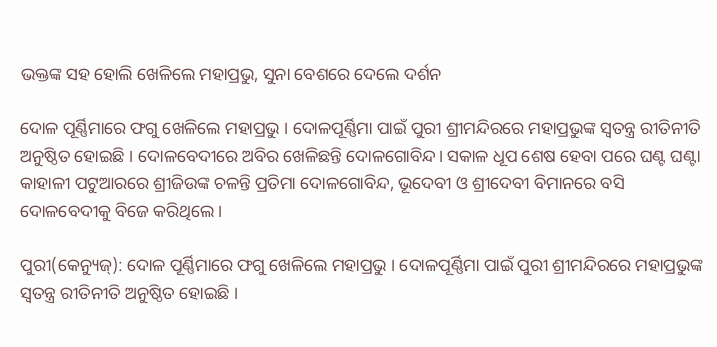ଭକ୍ତଙ୍କ ସହ ହୋଲି ଖେଳିଲେ ମହାପ୍ରଭୁ, ସୁନା ବେଶରେ ଦେଲେ ଦର୍ଶନ

ଦୋଳ ପୂର୍ଣ୍ଣିମାରେ ଫଗୁ ଖେଳିଲେ ମହାପ୍ରଭୁ । ଦୋଳପୂର୍ଣ୍ଣିମା ପାଇଁ ପୁରୀ ଶ୍ରୀମନ୍ଦିରରେ ମହାପ୍ରଭୁଙ୍କ ସ୍ବତନ୍ତ୍ର ରୀତିନୀତି ଅନୁଷ୍ଠିତ ହୋଇଛି । ଦୋଳବେଦୀରେ ଅବିର ଖେଳିଛନ୍ତି ଦୋଳଗୋବିନ୍ଦ। ସକାଳ ଧୂପ ଶେଷ ହେବା ପରେ ଘଣ୍ଟ ଘଣ୍ଟା କାହାଳୀ ପଟୁଆରରେ ଶ୍ରୀଜିଉଙ୍କ ଚଳନ୍ତି ପ୍ରତିମା ଦୋଳଗୋବିନ୍ଦ, ଭୂଦେବୀ ଓ ଶ୍ରୀଦେବୀ ବିମାନରେ ବସି ଦୋଳବେଦୀକୁ ବିଜେ କରିଥିଲେ ।

ପୁରୀ(କେନ୍ୟୁଜ୍‌): ଦୋଳ ପୂର୍ଣ୍ଣିମାରେ ଫଗୁ ଖେଳିଲେ ମହାପ୍ରଭୁ । ଦୋଳପୂର୍ଣ୍ଣିମା ପାଇଁ ପୁରୀ ଶ୍ରୀମନ୍ଦିରରେ ମହାପ୍ରଭୁଙ୍କ ସ୍ବତନ୍ତ୍ର ରୀତିନୀତି ଅନୁଷ୍ଠିତ ହୋଇଛି ।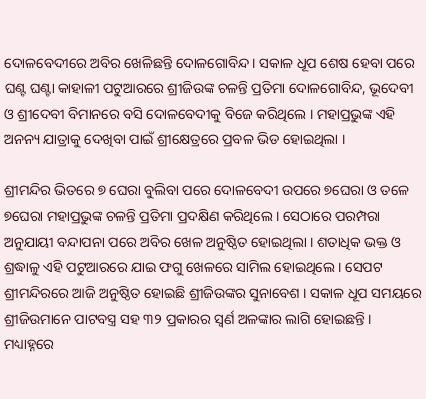ଦୋଳବେଦୀରେ ଅବିର ଖେଳିଛନ୍ତି ଦୋଳଗୋବିନ୍ଦ। ସକାଳ ଧୂପ ଶେଷ ହେବା ପରେ ଘଣ୍ଟ ଘଣ୍ଟା କାହାଳୀ ପଟୁଆରରେ ଶ୍ରୀଜିଉଙ୍କ ଚଳନ୍ତି ପ୍ରତିମା ଦୋଳଗୋବିନ୍ଦ, ଭୂଦେବୀ ଓ ଶ୍ରୀଦେବୀ ବିମାନରେ ବସି ଦୋଳବେଦୀକୁ ବିଜେ କରିଥିଲେ । ମହାପ୍ରଭୁଙ୍କ ଏହି ଅନନ୍ୟ ଯାତ୍ରାକୁ ଦେଖିବା ପାଇଁ ଶ୍ରୀକ୍ଷେତ୍ରରେ ପ୍ରବଳ ଭିଡ ହୋଇଥିଲା ।

ଶ୍ରୀମନ୍ଦିର ଭିତରେ ୭ ଘେରା ବୁଲିବା ପରେ ଦୋଳବେଦୀ ଉପରେ ୭ଘେରା ଓ ତଳେ ୭ଘେରା ମହାପ୍ରଭୁଙ୍କ ଚଳନ୍ତି ପ୍ରତିମା ପ୍ରଦକ୍ଷିଣ କରିଥିଲେ । ସେଠାରେ ପରମ୍ପରା ଅନୁଯାୟୀ ବନ୍ଦାପନା ପରେ ଅବିର ଖେଳ ଅନୁଷ୍ଠିତ ହୋଇଥିଲା । ଶତାଧିକ ଭକ୍ତ ଓ ଶ୍ରଦ୍ଧାଳୁ ଏହି ପଟୁଆରରେ ଯାଇ ଫଗୁ ଖେଳରେ ସାମିଲ ହୋଇଥିଲେ । ସେପଟ ଶ୍ରୀମନ୍ଦିରରେ ଆଜି ଅନୁଷ୍ଠିତ ହୋଇଛି ଶ୍ରୀଜିଉଙ୍କର ସୁନାବେଶ । ସକାଳ ଧୂପ ସମୟରେ ଶ୍ରୀଜିଉମାନେ ପାଟବସ୍ତ୍ର ସହ ୩୨ ପ୍ରକାରର ସ୍ଵର୍ଣ ଅଳଙ୍କାର ଲାଗି ହୋଇଛନ୍ତି । ମଧ୍ୟାହ୍ନରେ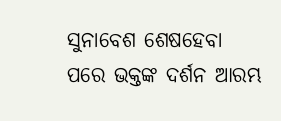ସୁନାବେଶ ଶେଷହେବା ପରେ ଭକ୍ତଙ୍କ ଦର୍ଶନ ଆରମ୍ଭ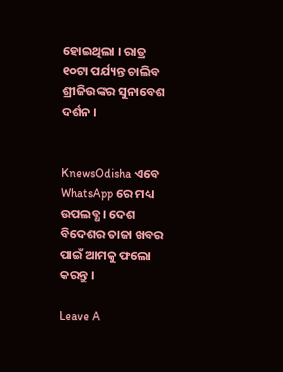ହୋଇଥିଲା । ରାତ୍ର ୧୦ଟା ପର୍ଯ୍ୟନ୍ତ ଚାଲିବ ଶ୍ରୀଜିଉଙ୍କର ସୁନାବେଶ ଦର୍ଶନ ।


KnewsOdisha ଏବେ WhatsApp ରେ ମଧ୍ୟ ଉପଲବ୍ଧ । ଦେଶ ବିଦେଶର ତାଜା ଖବର ପାଇଁ ଆମକୁ ଫଲୋ କରନ୍ତୁ ।

Leave A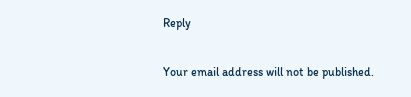Reply

Your email address will not be published.